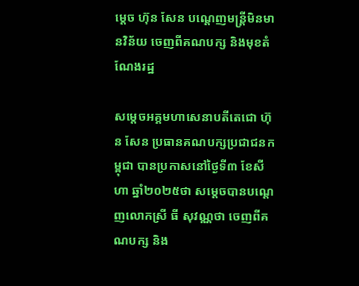ម្តេច ហ៊ុន សែន បណ្តេញមន្ត្រីមិនមានវិន័យ ចេញពីគណបក្ស និងមុខតំណែងរដ្ឋ

សម្តេចអគ្គមហាសេនាបតីតេជោ ហ៊ុន សែន ប្រធានគណបក្សប្រជាជនកម្ពុជា បានប្រកាសនៅថ្ងៃទី៣ ខែសីហា ឆ្នាំ២០២៥ថា សម្តេចបានបណ្តេញលោកស្រី ធី សុវណ្ណថា ចេញពីគណបក្ស និង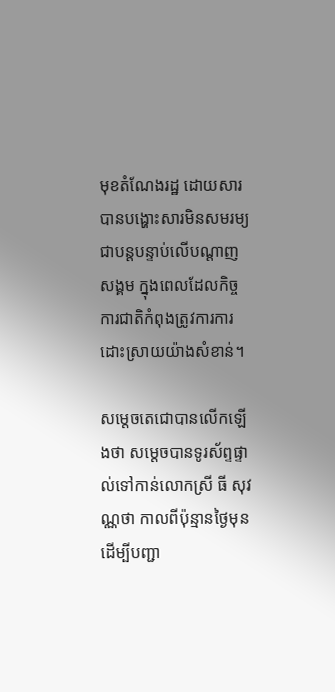មុខតំណែងរដ្ឋ ដោយសារបានបង្ហោះសារមិនសមរម្យជាបន្តបន្ទាប់លើបណ្តាញសង្គម ក្នុងពេលដែលកិច្ចការជាតិកំពុងត្រូវការការដោះស្រាយយ៉ាងសំខាន់។

សម្តេចតេជោបានលើកឡើងថា សម្តេចបានទូរស័ព្ទផ្ទាល់ទៅកាន់លោកស្រី ធី សុវណ្ណថា កាលពីប៉ុន្មានថ្ងៃមុន ដើម្បីបញ្ជា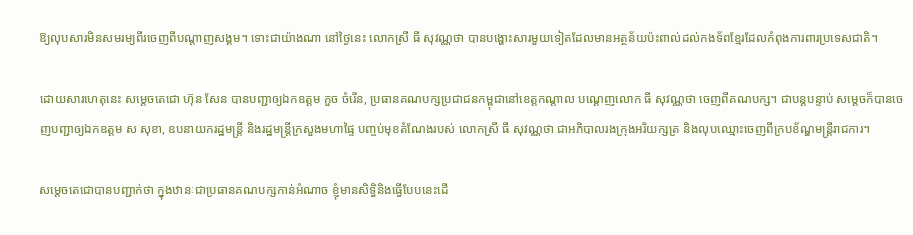ឱ្យលុបសារមិនសមរម្យពីរចេញពីបណ្តាញសង្គម។ ទោះជាយ៉ាងណា នៅថ្ងៃនេះ លោកស្រី ធី សុវណ្ណថា បានបង្ហោះសារមួយទៀតដែលមានអត្ថន័យប៉ះពាល់ដល់កងទ័ពខ្មែរដែលកំពុងការពារប្រទេសជាតិ។

ដោយសារហេតុនេះ សម្តេចតេជោ ហ៊ុន សែន បានបញ្ជាឲ្យឯកឧត្តម កួច ចំរើន, ប្រធានគណបក្សប្រជាជនកម្ពុជានៅខេត្តកណ្តាល បណ្តេញលោក ធី សុវណ្ណថា ចេញពីគណបក្ស។ ជាបន្តបន្ទាប់ សម្តេចក៏បានចេញបញ្ជាឲ្យឯកឧត្តម ស សុខា, ឧបនាយករដ្ឋមន្ត្រី និងរដ្ឋមន្ត្រីក្រសួងមហាផ្ទៃ បញ្ចប់មុខតំណែងរបស់ លោកស្រី ធី សុវណ្ណថា ជាអភិបាលរងក្រុងអរិយក្សត្រ និងលុបឈ្មោះចេញពីក្របខ័ណ្ឌមន្រ្តីរាជការ។

សម្តេចតេជោបានបញ្ជាក់ថា ក្នុងឋានៈជាប្រធានគណបក្សកាន់អំណាច ខ្ញុំមានសិទ្ធិនិងធ្វើបែបនេះដើ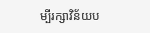ម្បីរក្សាវិន័យប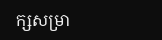ក្សសម្រា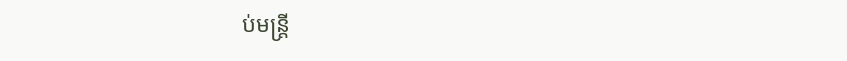ប់មន្ត្រី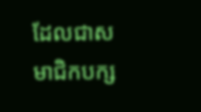ដែលជាសមាជិកបក្ស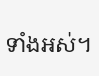ទាំងអស់។